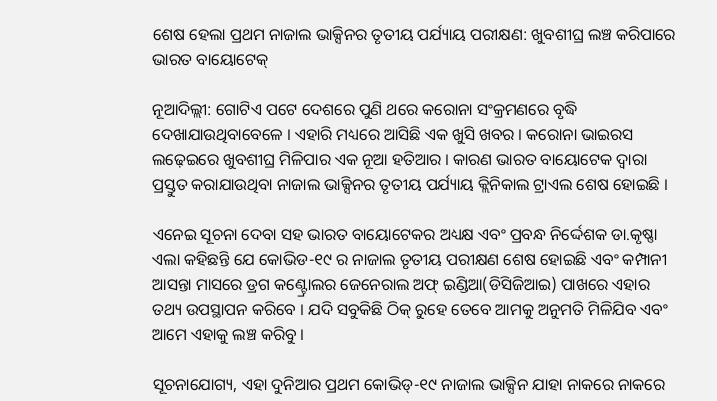ଶେଷ ହେଲା ପ୍ରଥମ ନାଜାଲ ଭାକ୍ସିନର ତୃତୀୟ ପର୍ଯ୍ୟାୟ ପରୀକ୍ଷଣ: ଖୁବଶୀଘ୍ର ଲଞ୍ଚ କରିପାରେ ଭାରତ ବାୟୋଟେକ୍

ନୂଆଦିଲ୍ଲୀ: ଗୋଟିଏ ପଟେ ଦେଶରେ ପୁଣି ଥରେ କରୋନା ସଂକ୍ରମଣରେ ବୃଦ୍ଧି ଦେଖାଯାଉଥିବାବେଳେ । ଏହାରି ମଧ୍ୟରେ ଆସିଛି ଏକ ଖୁସି ଖବର । କରୋନା ଭାଇରସ ଲଢ଼େଇରେ ଖୁବଶୀଘ୍ର ମିଳିପାର ଏକ ନୂଆ ହତିଆର । କାରଣ ଭାରତ ବାୟୋଟେକ ଦ୍ୱାରା ପ୍ରସ୍ତୁତ କରାଯାଉଥିବା ନାଜାଲ ଭାକ୍ସିନର ତୃତୀୟ ପର୍ଯ୍ୟାୟ କ୍ଲିନିକାଲ ଟ୍ରାଏଲ ଶେଷ ହୋଇଛି ।

ଏନେଇ ସୂଚନା ଦେବା ସହ ଭାରତ ବାୟୋଟେକର ଅଧ୍ୟକ୍ଷ ଏବଂ ପ୍ରବନ୍ଧ ନିର୍ଦ୍ଦେଶକ ଡା.କୃଷ୍ଣା ଏଲା କହିଛନ୍ତି ଯେ କୋଭିଡ-୧୯ ର ନାଜାଲ ତୃତୀୟ ପରୀକ୍ଷଣ ଶେଷ ହୋଇଛି ଏବଂ କମ୍ପାନୀ ଆସନ୍ତା ମାସରେ ଡ୍ରଗ କଣ୍ଟ୍ରୋଲର ଜେନେରାଲ ଅଫ୍ ଇଣ୍ଡିଆ(ଡିସିଜିଆଇ) ପାଖରେ ଏହାର ତଥ୍ୟ ଉପସ୍ଥାପନ କରିବେ । ଯଦି ସବୁକିଛି ଠିକ୍ ରୁହେ ତେବେ ଆମକୁ ଅନୁମତି ମିଳିଯିବ ଏବଂ ଆମେ ଏହାକୁ ଲଞ୍ଚ କରିବୁ ।

ସୂଚନାଯୋଗ୍ୟ, ଏହା ଦୁନିଆର ପ୍ରଥମ କୋଭିଡ୍-୧୯ ନାଜାଲ ଭାକ୍ସିନ ଯାହା ନାକରେ ନାକରେ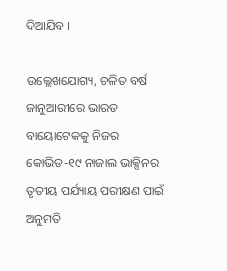ଦିଆଯିବ ।

ଉଲ୍ଲେଖଯୋଗ୍ୟ, ଚଳିତ ବର୍ଷ ଜାନୁଆରୀରେ ଭାରତ ବାୟୋଟେକକୁ ନିଜର କୋଭିଡ-୧୯ ନାଜାଲ ଭାକ୍ସିନର ତୃତୀୟ ପର୍ଯ୍ୟାୟ ପରୀକ୍ଷଣ ପାଇଁ ଅନୁମତି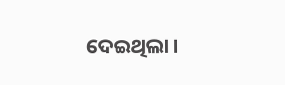ଦେଇଥିଲା ।